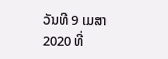ວັນທີ 9 ເມສາ 2020 ທີ່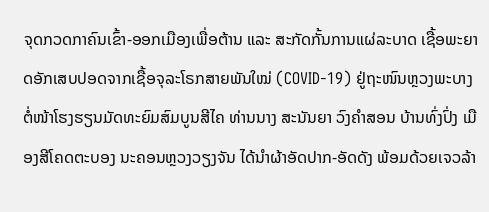ຈຸດກວດກາຄົນເຂົ້າ-ອອກເມືອງເພື່ອຕ້ານ ແລະ ສະກັດກັ້ນການແຜ່ລະບາດ ເຊື້ອພະຍາດອັກເສບປອດຈາກເຊື້ອຈຸລະໂຣກສາຍພັນໃໝ່ (COVID-19) ຢູ່ຖະໜົນຫຼວງພະບາງ ຕໍ່ໜ້າໂຮງຮຽນມັດທະຍົມສົມບູນສີໄຄ ທ່ານນາງ ສະນັນຍາ ວົງຄຳສອນ ບ້ານທົ່ງປົ່ງ ເມືອງສີໂຄດຕະບອງ ນະຄອນຫຼວງວຽງຈັນ ໄດ້ນຳຜ້າອັດປາກ-ອັດດັງ ພ້ອມດ້ວຍເຈວລ້າ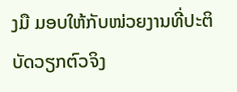ງມື ມອບໃຫ້ກັບໜ່ວຍງານທີ່ປະຕິບັດວຽກຕົວຈິງ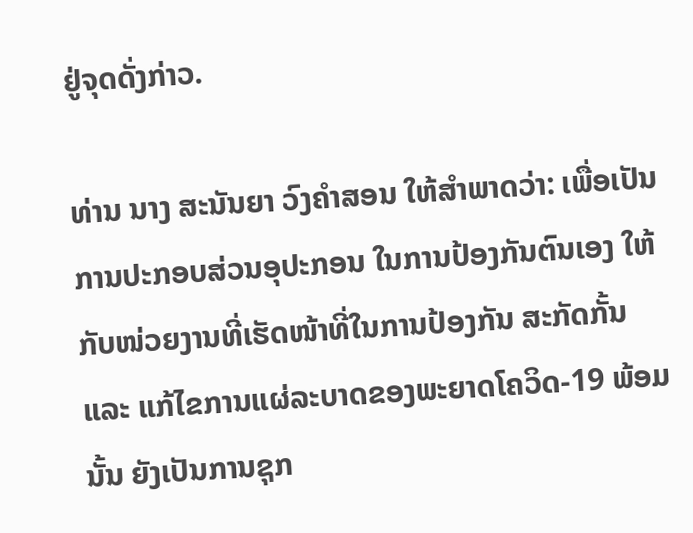ຢູ່ຈຸດດັ່ງກ່າວ.

ທ່ານ ນາງ ສະນັນຍາ ວົງຄຳສອນ ໃຫ້ສຳພາດວ່າ: ເພື່ອເປັນການປະກອບສ່ວນອຸປະກອນ ໃນການປ້ອງກັນຕົນເອງ ໃຫ້ກັບໜ່ວຍງານທີ່ເຮັດໜ້າທີ່ໃນການປ້ອງກັນ ສະກັດກັ້ນ ແລະ ແກ້ໄຂການແຜ່ລະບາດຂອງພະຍາດໂຄວິດ-19 ພ້ອມນັ້ນ ຍັງເປັນການຊຸກ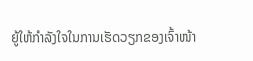ຍູ້ໃຫ້ກຳລັງໃຈໃນການເຮັດວຽກຂອງເຈົ້າໜ້າ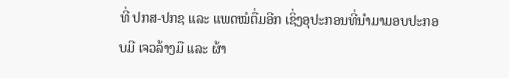ທີ່ ປກສ-ປກຊ ແລະ ແພດໝໍຕື່ມອີກ ເຊິ່ງອຸປະກອນທີ່ນຳມາມອບປະກອບມີ ເຈວລ້າງມື ແລະ ຜ້າ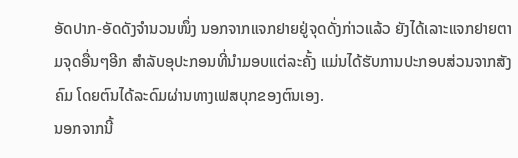ອັດປາກ-ອັດດັງຈຳນວນໜຶ່ງ ນອກຈາກແຈກຢາຍຢູ່ຈຸດດັ່ງກ່າວແລ້ວ ຍັງໄດ້ເລາະແຈກຢາຍຕາມຈຸດອື່ນໆອີກ ສຳລັບອຸປະກອນທີ່ນຳມອບແຕ່ລະຄັ້ງ ແມ່ນໄດ້ຮັບການປະກອບສ່ວນຈາກສັງຄົມ ໂດຍຕົນໄດ້ລະດົມຜ່ານທາງເຟສບຸກຂອງຕົນເອງ.
ນອກຈາກນີ້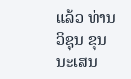ແລ້ວ ທ່ານ ວິຊຸນ ຂຸນນະເສນ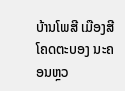ບ້ານໂພສີ ເມືອງສີໂຄດຕະບອງ ນະຄອນຫຼວ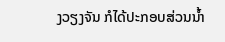ງວຽງຈັນ ກໍໄດ້ປະກອບສ່ວນນ້ຳ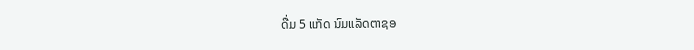ດື່ມ 5 ແກັດ ນົມແລັດຕາຊອ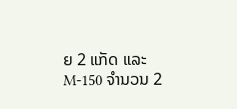ຍ 2 ແກັດ ແລະ M-150 ຈຳນວນ 2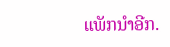ແພັກນຳອີກ.